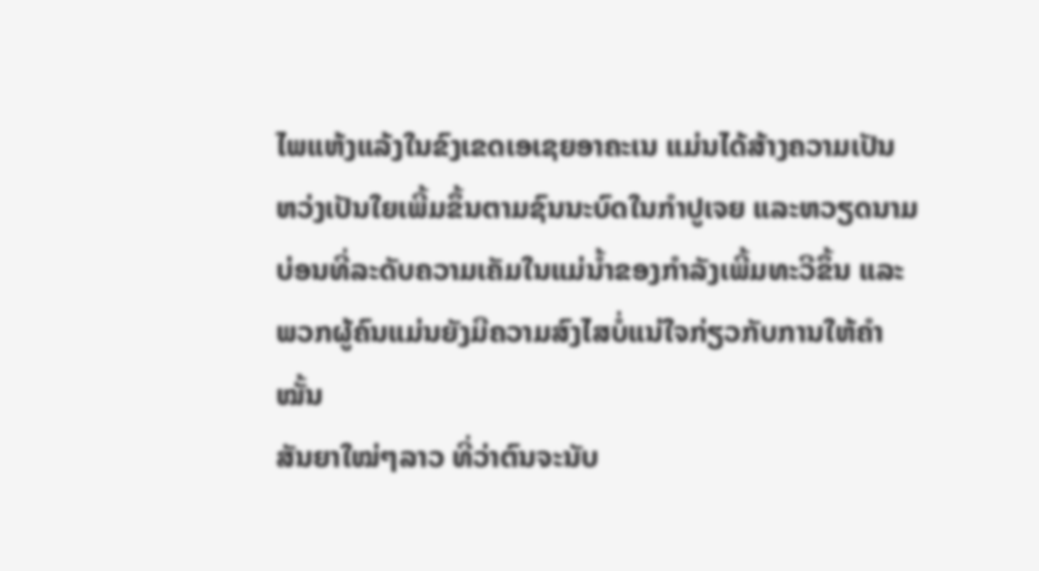ໄພແຫ້ງແລ້ງໃນຂົງເຂດເອເຊຍອາຄະເນ ແມ່ນໄດ້ສ້າງຄວາມເປັນ
ຫວ່ງເປັນໃຍເພີ້ມຂຶ້ນຕາມຊົນນະບົດໃນກຳປູເຈຍ ແລະຫວຽດນາມ
ບ່ອນທີ່ລະດັບຄວາມເຄັມໃນແມ່ນ້ຳຂອງກຳລັງເພີ້ມທະວີຂຶ້ນ ແລະ
ພວກຜູ້ຄົນແມ່ນຍັງມີຄວາມສົງໄສບໍ່ແນ່ໃຈກ່ຽວກັບການໃຫ້ຄຳໝັ້ນ
ສັນຍາໃໝ່ໆລາວ ທີ່ວ່າຕົນຈະນັບ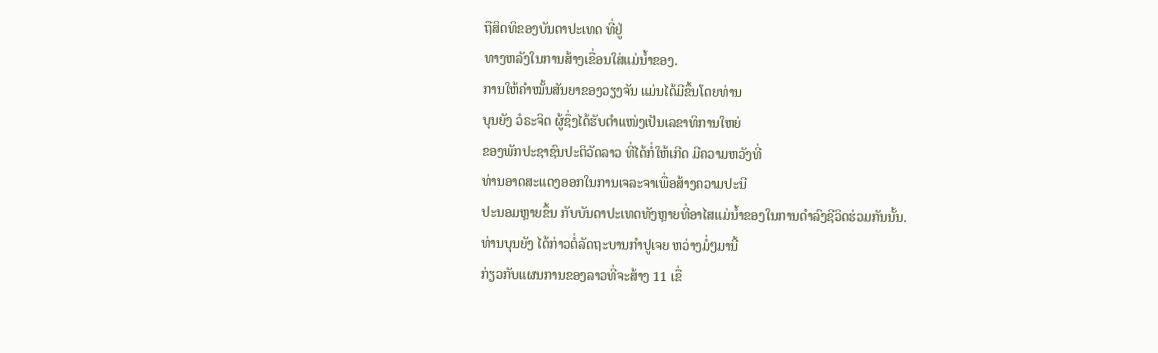ຖືສິດທິຂອງບັນດາປະເທດ ທີ່ຢູ່
ທາງຫລັງໃນການສ້າງເຂື່ອນໃສ່ແມ່ນ້ຳຂອງ.
ການໃຫ້ຄຳໝັ້ນສັນຍາຂອງວຽງຈັນ ແມ່ນໄດ້ມີຂຶ້ນໂດຍທ່ານ
ບຸນຍັງ ວໍຣະຈິດ ຜູ້ຊຶ່ງໄດ້ຮັບຕຳແໜ່ງເປັນເລຂາທິການໃຫຍ່
ຂອງພັກປະຊາຊົນປະຕິວັດລາວ ທີ່ໄດ້ກໍ່ໃຫ້ເກີດ ມີຄວາມຫວັງທີ່
ທ່ານອາດສະແດງອອກໃນການເຈລະຈາເພື່ອສ້າງຄວາມປະນີ
ປະນອມຫຼາຍຂຶ້ນ ກັບບັນດາປະເທດທັງຫຼາຍທີ່ອາໄສແມ່ນ້ຳຂອງໃນການດຳລົງຊີວິດຮ່ວມກັນນັ້ນ.
ທ່ານບຸນຍັງ ໄດ້ກ່າວຕໍ່ລັດຖະບານກຳປູເຈຍ ຫວ່າງມໍ່ໆມານີ້
ກ່ຽວກັບແຜນການຂອງລາວທີ່ຈະສ້າງ 11 ເຂື່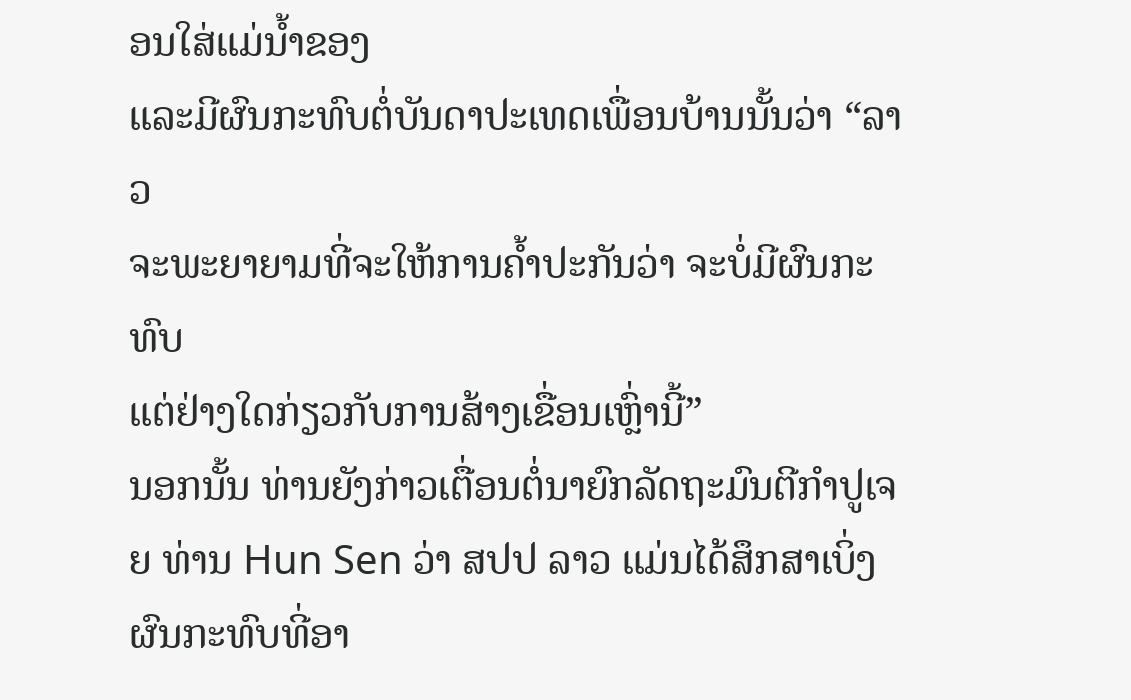ອນໃສ່ແມ່ນ້ຳຂອງ
ແລະມີຜົນກະທົບຕໍ່ບັນດາປະເທດເພື່ອນບ້ານນັ້ນວ່າ “ລາວ
ຈະພະຍາຍາມທີ່ຈະໃຫ້ການຄ້ຳປະກັນວ່າ ຈະບໍ່ມີຜົນກະທົບ
ແຕ່ຢ່າງໃດກ່ຽວກັບການສ້າງເຂື່ອນເຫຼົ່ານີ້”
ນອກນັ້ນ ທ່ານຍັງກ່າວເຕື່ອນຕໍ່ນາຍົກລັດຖະມົນຕີກຳປູເຈຍ ທ່ານ Hun Sen ວ່າ ສປປ ລາວ ແມ່ນໄດ້ສຶກສາເບິ່ງຜົນກະທົບທີ່ອາ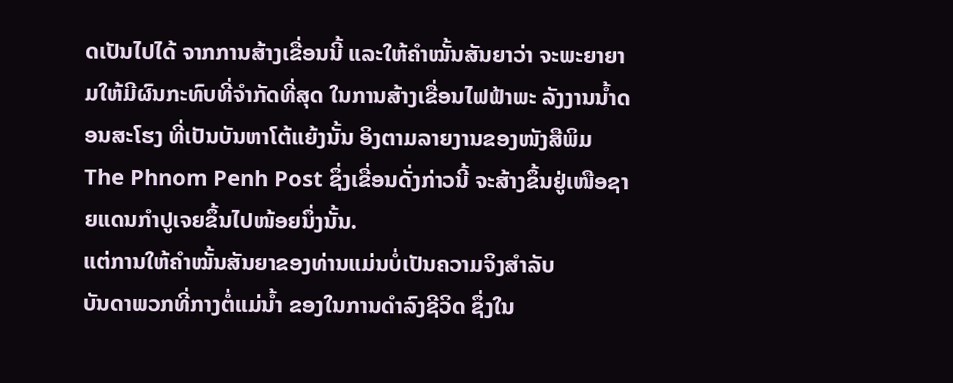ດເປັນໄປໄດ້ ຈາກການສ້າງເຂື່ອນນີ້ ແລະໃຫ້ຄຳໝັ້ນສັນຍາວ່າ ຈະພະຍາຍາມໃຫ້ມີຜົນກະທົບທີ່ຈຳກັດທີ່ສຸດ ໃນການສ້າງເຂື່ອນໄຟຟ້າພະ ລັງງານນ້ຳດອນສະໂຮງ ທີ່ເປັນບັນຫາໂຕ້ແຍ້ງນັ້ນ ອິງຕາມລາຍງານຂອງໜັງສືພິມ The Phnom Penh Post ຊຶ່ງເຂື່ອນດັ່ງກ່າວນີ້ ຈະສ້າງຂຶ້ນຢູ່ເໜືອຊາຍແດນກຳປູເຈຍຂຶ້ນໄປໜ້ອຍນຶ່ງນັ້ນ.
ແຕ່ການໃຫ້ຄຳໝັ້ນສັນຍາຂອງທ່ານແມ່ນບໍ່ເປັນຄວາມຈິງສຳລັບ
ບັນດາພວກທີ່ກາງຕໍ່ແມ່ນ້ຳ ຂອງໃນການດຳລົງຊີວິດ ຊຶ່ງໃນ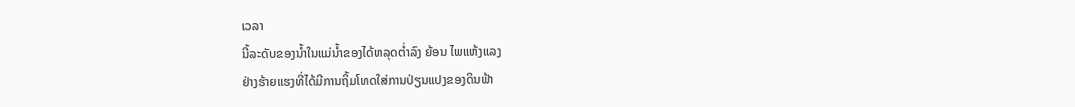ເວລາ
ນີ້ລະດັບຂອງນ້ຳໃນແມ່ນ້ຳຂອງໄດ້ຫລຸດຕ່ຳລົງ ຍ້ອນ ໄພແຫ້ງແລງ
ຢ່າງຮ້າຍແຮງທີ່ໄດ້ມີການຖິ້ມໂທດໃສ່ການປ່ຽນແປງຂອງດິນຟ້າ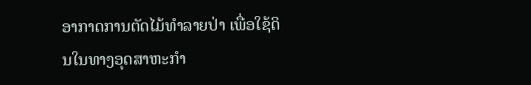ອາກາດການຕັດໄມ້ທຳລາຍປ່າ ເພື່ອໃຊ້ດິນໃນທາງອຸດສາຫະກຳ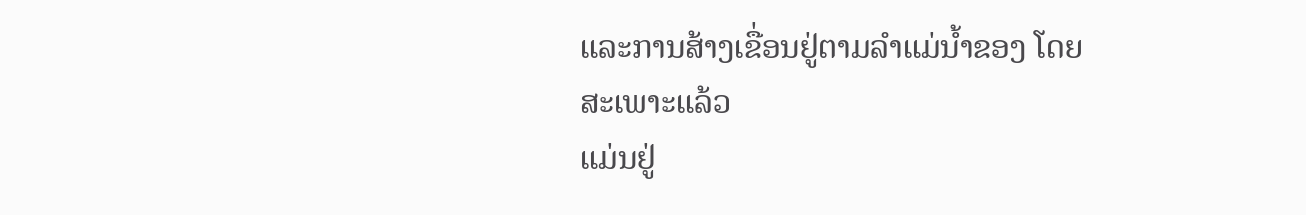ແລະການສ້າງເຂື່ອນຢູ່ຕາມລຳແມ່ນ້ຳຂອງ ໂດຍສະເພາະແລ້ວ
ແມ່ນຢູ່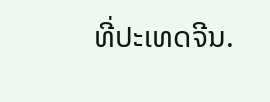ທີ່ປະເທດຈີນ.